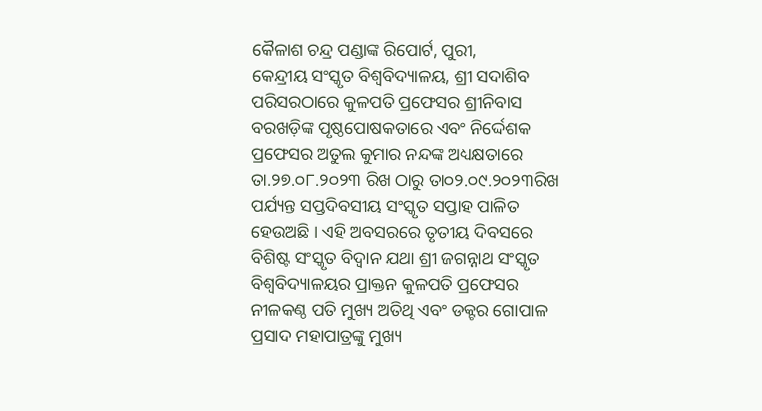କୈଳାଶ ଚନ୍ଦ୍ର ପଣ୍ଡାଙ୍କ ରିପୋର୍ଟ, ପୁରୀ,
କେନ୍ଦ୍ରୀୟ ସଂସ୍କୃତ ବିଶ୍ୱବିଦ୍ୟାଳୟ, ଶ୍ରୀ ସଦାଶିବ ପରିସରଠାରେ କୁଳପତି ପ୍ରଫେସର ଶ୍ରୀନିବାସ ବରଖଡ଼ିଙ୍କ ପୃଷ୍ଠପୋଷକତାରେ ଏବଂ ନିର୍ଦ୍ଦେଶକ ପ୍ରଫେସର ଅତୁଲ କୁମାର ନନ୍ଦଙ୍କ ଅଧ୍ୟକ୍ଷତାରେ ତା.୨୭.୦୮.୨୦୨୩ ରିଖ ଠାରୁ ତା୦୨.୦୯.୨୦୨୩ରିଖ ପର୍ଯ୍ୟନ୍ତ ସପ୍ତଦିବସୀୟ ସଂସ୍କୃତ ସପ୍ତାହ ପାଳିତ ହେଉଅଛି । ଏହି ଅବସରରେ ତୃତୀୟ ଦିବସରେ ବିଶିଷ୍ଟ ସଂସ୍କୃତ ବିଦ୍ୱାନ ଯଥା ଶ୍ରୀ ଜଗନ୍ନାଥ ସଂସ୍କୃତ ବିଶ୍ୱବିଦ୍ୟାଳୟର ପ୍ରାକ୍ତନ କୁଳପତି ପ୍ରଫେସର ନୀଳକଣ୍ଠ ପତି ମୁଖ୍ୟ ଅତିଥି ଏବଂ ଡକ୍ଟର ଗୋପାଳ ପ୍ରସାଦ ମହାପାତ୍ରଙ୍କୁ ମୁଖ୍ୟ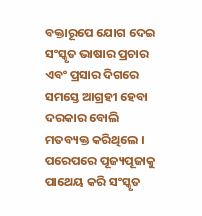ବକ୍ତାରୂପେ ଯୋଗ ଦେଇ ସଂସ୍କୃତ ଭାଷାର ପ୍ରଚାର ଏବଂ ପ୍ରସାର ଦିଗରେ ସମସ୍ତେ ଆଗ୍ରହୀ ହେବା ଦରକାର ବୋଲି ମତବ୍ୟକ୍ତ କରିଥିଲେ । ପରେପରେ ପୂଜ୍ୟପୂଜାକୁ ପାଥେୟ କରି ସଂସ୍କୃତ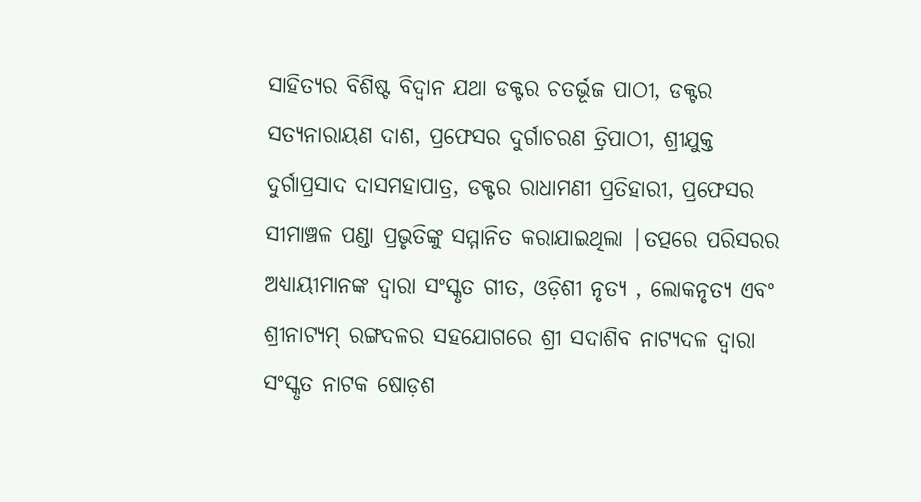ସାହିତ୍ୟର ବିଶିଷ୍ଟ ବିଦ୍ୱାନ ଯଥା ଡକ୍ଟର ଚତର୍ଭୂଜ ପାଠୀ, ଡକ୍ଟର ସତ୍ୟନାରାୟଣ ଦାଶ, ପ୍ରଫେସର ଦୁର୍ଗାଚରଣ ତ୍ରିପାଠୀ, ଶ୍ରୀଯୁକ୍ତ ଦୁର୍ଗାପ୍ରସାଦ ଦାସମହାପାତ୍ର, ଡକ୍ଟର ରାଧାମଣୀ ପ୍ରତିହାରୀ, ପ୍ରଫେସର ସୀମାଞ୍ଚଳ ପଣ୍ଡା ପ୍ରଭୃତିଙ୍କୁ ସମ୍ମାନିତ କରାଯାଇଥିଲା |ତତ୍ପରେ ପରିସରର ଅଧ୍ୟାୟୀମାନଙ୍କ ଦ୍ୱାରା ସଂସ୍କୃତ ଗୀତ, ଓଡ଼ିଶୀ ନୃତ୍ୟ , ଲୋକନୃତ୍ୟ ଏବଂ ଶ୍ରୀନାଟ୍ୟମ୍ ରଙ୍ଗଦଳର ସହଯୋଗରେ ଶ୍ରୀ ସଦାଶିବ ନାଟ୍ୟଦଳ ଦ୍ୱାରା ସଂସ୍କୃତ ନାଟକ ଷୋଡ଼ଶ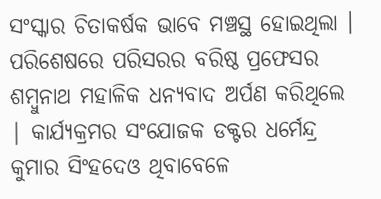ସଂସ୍କାର ଚିତାକର୍ଷକ ଭାବେ ମଞ୍ଚସ୍ଥ ହୋଇଥିଲା । ପରିଶେଷରେ ପରିସରର ବରିଷ୍ଠ ପ୍ରଫେସର ଶମ୍ବୁନାଥ ମହାଳିକ ଧନ୍ୟବାଦ ଅର୍ପଣ କରିଥିଲେ | କାର୍ଯ୍ୟକ୍ରମର ସଂଯୋଜକ ଡକ୍ଟର ଧର୍ମେନ୍ଦ୍ର କୁମାର ସିଂହଦେଓ ଥିବାବେଳେ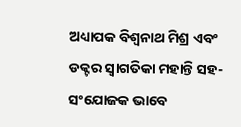ଅଧ୍ୟାପକ ବିଶ୍ୱନାଥ ମିଶ୍ର ଏବଂ ଡକ୍ଟର ସ୍ୱାଗତିକା ମହାନ୍ତି ସହ-ସଂଯୋଜକ ଭାବେ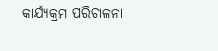କାର୍ଯ୍ୟକ୍ରମ ପରିଚାଳନା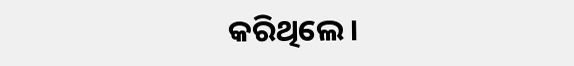କରିଥିଲେ ।